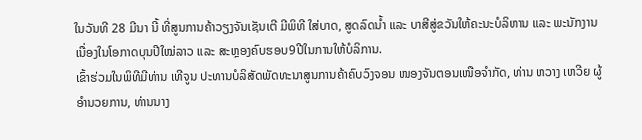ໃນວັນທີ 28 ມີນາ ນີ້ ທີ່ສູນການຄ້າວຽງຈັນເຊັນເຕີ ມີພິທີ ໃສ່ບາດ, ສູດລົດນໍ້າ ແລະ ບາສີສູ່ຂວັນໃຫ້ຄະນະບໍລິຫານ ແລະ ພະນັກງານ ເນື່ອງໃນໂອກາດບຸນປີໃໝ່ລາວ ແລະ ສະຫຼອງຄົບຮອບ9ປີໃນການໃຫ້ບໍລິການ.
ເຂົ້າຮ່ວມໃນພິທີມີທ່ານ ເທີຈູນ ປະທານບໍລິສັດພັດທະນາສູນການຄ້າຄົບວົງຈອນ ໜອງຈັນຕອນເໜືອຈໍາກັດ, ທ່ານ ຫວາງ ເຫວີຍ ຜູ້ອໍານວຍການ, ທ່ານນາງ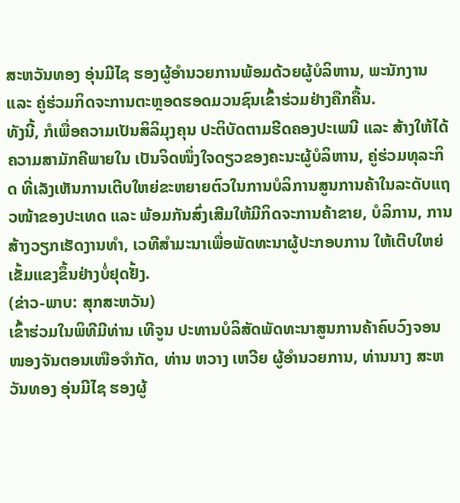ສະຫວັນທອງ ອຸ່ນມີໄຊ ຮອງຜູ້ອໍານວຍການພ້ອມດ້ວຍຜູ້ບໍລິຫານ, ພະນັກງານ ແລະ ຄູ່ຮ່ວມກິດຈະການຕະຫຼອດຮອດມວນຊົນເຂົ້າຮ່ວມຢ່າງຄືກຄື້ນ.
ທັງນີ້, ກໍເພື່ອຄວາມເປັນສິລິມຸງຄຸນ ປະຕິບັດຕາມຮີດຄອງປະເພນີ ແລະ ສ້າງໃຫ້ໄດ້ຄວາມສາມັກຄີພາຍໃນ ເປັນຈິດໜຶ່ງໃຈດຽວຂອງຄະນະຜູ້ບໍລິຫານ, ຄູ່ຮ່ວມທຸລະກິດ ທີ່ເລັງເຫັນການເຕີບໃຫຍ່ຂະຫຍາຍຕົວໃນການບໍລິການສູນການຄ້າໃນລະດັບແຖວໜ້າຂອງປະເທດ ແລະ ພ້ອມກັນສົ່ງເສີມໃຫ້ມີກິດຈະການຄ້າຂາຍ, ບໍລິການ, ການສ້າງວຽກເຮັດງານທໍາ, ເວທີສໍາມະນາເພື່ອພັດທະນາຜູ້ປະກອບການ ໃຫ້ເຕີບໃຫຍ່ເຂັ້ມແຂງຂຶ້ນຢ່າງບໍ່ຢຸດຢັ້ງ.
(ຂ່າວ-ພາບ: ສຸກສະຫວັນ)
ເຂົ້າຮ່ວມໃນພິທີມີທ່ານ ເທີຈູນ ປະທານບໍລິສັດພັດທະນາສູນການຄ້າຄົບວົງຈອນ ໜອງຈັນຕອນເໜືອຈໍາກັດ, ທ່ານ ຫວາງ ເຫວີຍ ຜູ້ອໍານວຍການ, ທ່ານນາງ ສະຫວັນທອງ ອຸ່ນມີໄຊ ຮອງຜູ້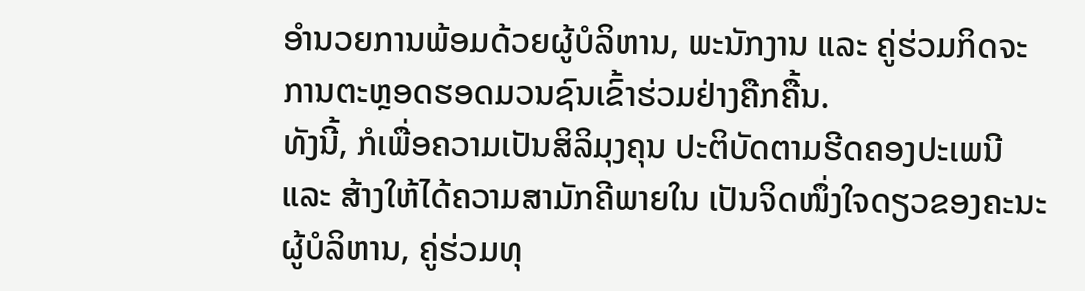ອໍານວຍການພ້ອມດ້ວຍຜູ້ບໍລິຫານ, ພະນັກງານ ແລະ ຄູ່ຮ່ວມກິດຈະການຕະຫຼອດຮອດມວນຊົນເຂົ້າຮ່ວມຢ່າງຄືກຄື້ນ.
ທັງນີ້, ກໍເພື່ອຄວາມເປັນສິລິມຸງຄຸນ ປະຕິບັດຕາມຮີດຄອງປະເພນີ ແລະ ສ້າງໃຫ້ໄດ້ຄວາມສາມັກຄີພາຍໃນ ເປັນຈິດໜຶ່ງໃຈດຽວຂອງຄະນະຜູ້ບໍລິຫານ, ຄູ່ຮ່ວມທຸ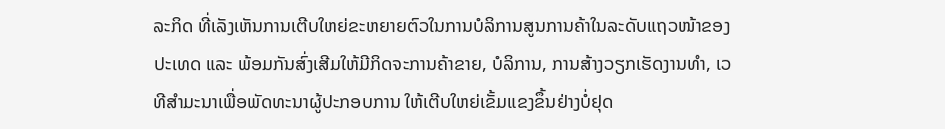ລະກິດ ທີ່ເລັງເຫັນການເຕີບໃຫຍ່ຂະຫຍາຍຕົວໃນການບໍລິການສູນການຄ້າໃນລະດັບແຖວໜ້າຂອງປະເທດ ແລະ ພ້ອມກັນສົ່ງເສີມໃຫ້ມີກິດຈະການຄ້າຂາຍ, ບໍລິການ, ການສ້າງວຽກເຮັດງານທໍາ, ເວທີສໍາມະນາເພື່ອພັດທະນາຜູ້ປະກອບການ ໃຫ້ເຕີບໃຫຍ່ເຂັ້ມແຂງຂຶ້ນຢ່າງບໍ່ຢຸດ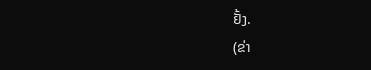ຢັ້ງ.
(ຂ່າ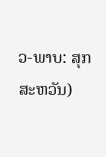ວ-ພາບ: ສຸກສະຫວັນ)